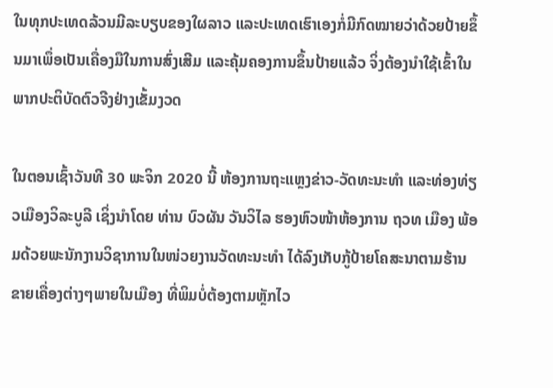ໃນທຸກປະເທດລ້ວນມີລະບຽບຂອງໃຜລາວ ແລະປະເທດເຮົາເອງກໍ່ມີກົດໝາຍວ່າດ້ວຍປ້າຍຂຶ້ນມາເພຶ່ອເປັນເຄື່ອງມືໃນການສົ່ງເສີມ ແລະຄຸ້ມຄອງການຂຶ້ນປ້າຍແລ້ວ ຈິ່ງຕ້ອງນຳໃຊ້ເຂົ້າໃນພາກປະຕິບັດຕົວຈີງຢ່າງເຂັ້ມງວດ

ໃນຕອນເຊົ້າວັນທີ 30 ພະຈິກ 2020 ນີ້ ຫ້ອງການຖະແຫຼງຂ່າວ-ວັດທະນະທໍາ ແລະທ່ອງທ່ຽວເມືອງວິລະບູລີ ເຊິ່ງນໍາໂດຍ ທ່ານ ບົວຜັນ ວັນວິໄລ ຮອງຫົວໜ້າຫ້ອງການ ຖວທ ເມືອງ ພ້ອມດ້ວຍພະນັກງານວິຊາການໃນໜ່ວຍງານວັດທະນະທໍາ ໄດ້ລົງເກັບກູ້ປ້າຍໂຄສະນາຕາມຮ້ານຂາຍເຄື່ອງຕ່າງໆພາຍໃນເມືອງ ທີ່ພິມບໍ່ຕ້ອງຕາມຫຼັກໄວ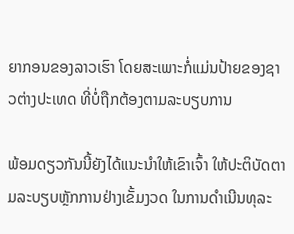ຍາກອນຂອງລາວເຮົາ ໂດຍສະເພາະກໍ່ແມ່ນປ້າຍຂອງຊາວຕ່າງປະເທດ ທີ່ບໍ່ຖືກຕ້ອງຕາມລະບຽບການ

ພ້ອມດຽວກັນນີ້ຍັງໄດ້ແນະນໍາໃຫ້ເຂົາເຈົ້າ ໃຫ້ປະຕິບັດຕາມລະບຽບຫຼັກການຢ່າງເຂັ້ມງວດ ໃນການດໍາເນີນທຸລະ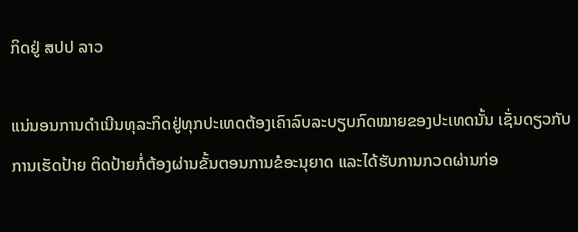ກິດຢູ່ ສປປ ລາວ

ແນ່ນອນການດຳເນີນທຸລະກິດຢູ່ທຸກປະເທດຕ້ອງເຄົາລົບລະບຽບກົດໝາຍຂອງປະເທດນັ້ນ ເຊັ່ນດຽວກັບການເຮັດປ້າຍ ຕິດປ້າຍກໍ່ຕ້ອງຜ່ານຂັ້ນຕອນການຂໍອະນຸຍາດ ແລະໄດ້ຮັບການກວດຜ່ານກ່ອ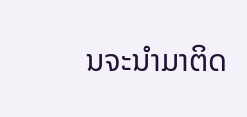ນຈະນຳມາຕິດ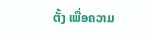ຕັ້ງ ເພື່ອຄວາມ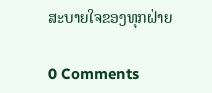ສະບາຍໃຈຂອງທຸກຝ່າຍ

0 Comments